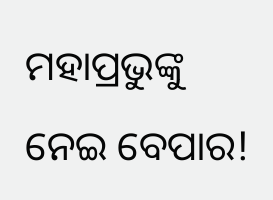ମହାପ୍ରଭୁଙ୍କୁ ନେଇ ବେପାର!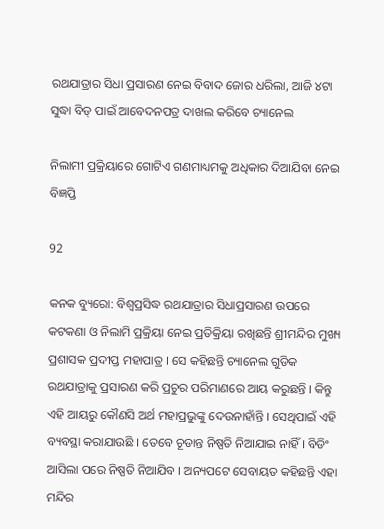ରଥଯାତ୍ରାର ସିଧା ପ୍ରସାରଣ ନେଇ ବିବାଦ ଜୋର ଧରିଲା, ଆଜି ୪ଟା ସୁଦ୍ଧା ବିଡ୍ ପାଇଁ ଆବେଦନପତ୍ର ଦାଖଲ କରିବେ ଚ୍ୟାନେଲ

ନିଲାମୀ ପ୍ରକ୍ରିୟାରେ ଗୋଟିଏ ଗଣମାଧ୍ୟମକୁ ଅଧିକାର ଦିଆଯିବା ନେଇ ବିଜ୍ଞପ୍ତି

92

କନକ ବ୍ୟୁରୋ: ବିଶ୍ୱପ୍ରସିଦ୍ଧ ରଥଯାତ୍ରାର ସିଧାପ୍ରସାରଣ ଉପରେ କଟକଣା ଓ ନିଲାମି ପ୍ରକ୍ରିୟା ନେଇ ପ୍ରତିକ୍ରିୟା ରଖିଛନ୍ତି ଶ୍ରୀମନ୍ଦିର ମୁଖ୍ୟ ପ୍ରଶାସକ ପ୍ରଦୀପ୍ତ ମହାପାତ୍ର । ସେ କହିଛନ୍ତି ଚ୍ୟାନେଲ ଗୁଡିକ ରଥଯାତ୍ରାକୁ ପ୍ରସାରଣ କରି ପ୍ରଚୁର ପରିମାଣରେ ଆୟ କରୁଛନ୍ତି । କିନ୍ତୁ ଏହି ଆୟରୁ କୌଣସି ଅର୍ଥ ମହାପ୍ରଭୁଙ୍କୁ ଦେଉନାହାଁନ୍ତି । ସେଥିପାଇଁ ଏହି ବ୍ୟବସ୍ଥା କରାଯାଉଛି । ତେବେ ଚୂଡାନ୍ତ ନିଷ୍ପତି ନିଆଯାଇ ନାହିଁ । ବିଡିଂ ଆସିଲା ପରେ ନିଷ୍ପତି ନିଆଯିବ । ଅନ୍ୟପଟେ ସେବାୟତ କହିଛନ୍ତି ଏହା ମନ୍ଦିର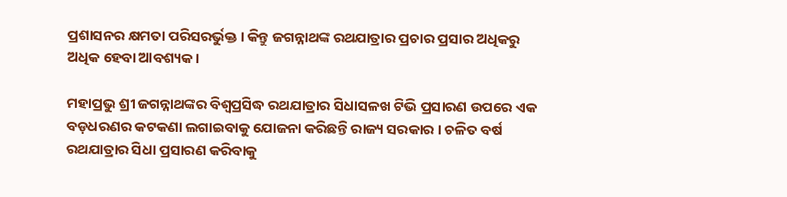ପ୍ରଶାସନର କ୍ଷମତା ପରିସରର୍ଭୁକ୍ତ । କିନ୍ତୁ ଜଗନ୍ନାଥଙ୍କ ରଥଯାତ୍ରାର ପ୍ରଚାର ପ୍ରସାର ଅଧିକରୁ ଅଧିକ ହେବା ଆବଶ୍ୟକ ।

ମହାପ୍ରଭୁ ଶ୍ରୀ ଜଗନ୍ନାଥଙ୍କର ବିଶ୍ୱପ୍ରସିଦ୍ଧ ରଥଯାତ୍ରାର ସିଧାସଳଖ ଟିଭି ପ୍ରସାରଣ ଉପରେ ଏକ ବଡ଼ଧରଣର କଟକଣା ଲଗାଇବାକୁ ଯୋଜନା କରିଛନ୍ତି ରାଜ୍ୟ ସରକାର । ଚଳିତ ବର୍ଷ ରଥଯାତ୍ରାର ସିଧା ପ୍ରସାରଣ କରିବାକୁ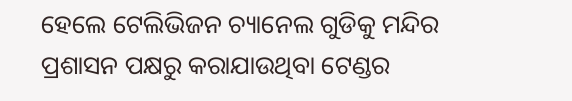ହେଲେ ଟେଲିଭିଜନ ଚ୍ୟାନେଲ ଗୁଡିକୁ ମନ୍ଦିର ପ୍ରଶାସନ ପକ୍ଷରୁ କରାଯାଉଥିବା ଟେଣ୍ଡର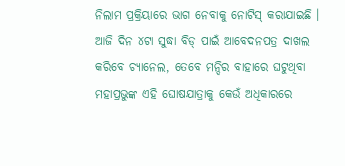ନିଲାମ ପ୍ରକ୍ରିୟାରେ ଭାଗ ନେବାକୁ ନୋଟିସ୍ କରାଯାଇଛି । ଆଜି ଦିନ ୪ଟା ସୁଦ୍ଧା ବିଡ୍ ପାଇଁ ଆବେଦନପତ୍ର ଦାଖଲ କରିବେ ଚ୍ୟାନେଲ, ତେବେ ମନ୍ଦିର ବାହାରେ ଘଟୁଥିବା ମହାପ୍ରଭୁଙ୍କ ଏହି ଘୋଷଯାତ୍ରାକୁ କେଉଁ ଅଧିକାରରେ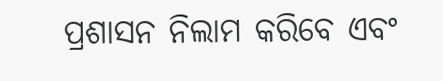ପ୍ରଶାସନ ନିଲାମ କରିବେ ଏବଂ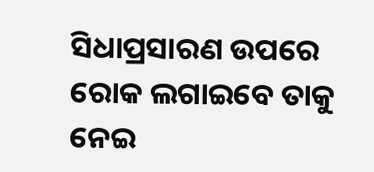ସିଧାପ୍ରସାରଣ ଉପରେ ରୋକ ଲଗାଇବେ ତାକୁ ନେଇ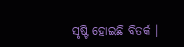ସୃଷ୍ଟି ହୋଇଛି ବିତର୍କ ।